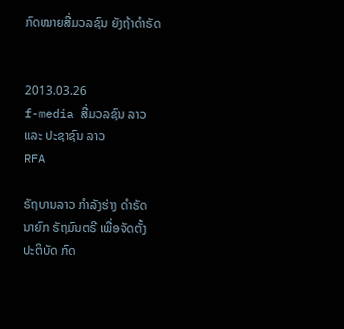ກົດໝາຍສື່ມວລຊົນ ຍັງຖ້າດໍາຣັດ


2013.03.26
f-media ສື່ມວລຊົນ ລາວ ແລະ ປະຊາຊົນ ລາວ
RFA

ຣັຖບານລາວ ກໍາລັງຮ່າງ ດໍາຣັດ ນາຍົກ ຣັຖມົນຕຣີ ເພື່ອຈັດຕັ້ງ ປະຕິບັດ ກົດ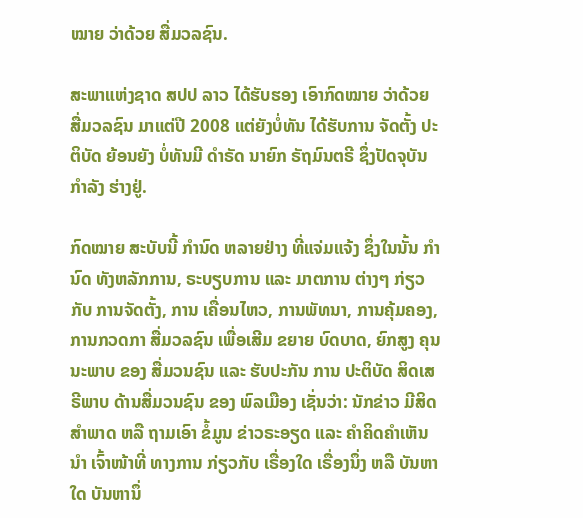ໝາຍ ວ່າດ້ວຍ ສື່ມວລຊົນ.

ສະພາແຫ່ງຊາດ ສປປ ລາວ ໄດ້ຮັບຮອງ ເອົາກົດໝາຍ ວ່າດ້ວຍ ສື່ມວລຊົນ ມາແຕ່ປີ 2008 ແຕ່ຍັງບໍ່ທັນ ໄດ້ຮັບການ ຈັດຕັ້ງ ປະຕິບັດ ຍ້ອນຍັງ ບໍ່ທັນມີ ດໍາຣັດ ນາຍົກ ຣັຖມົນຕຣີ ຊຶ່ງປັດຈຸບັນ ກໍາລັງ ຮ່າງຢູ່.

ກົດໝາຍ ສະບັບນີ້ ກໍານົດ ຫລາຍຢ່າງ ທີ່ແຈ່ມແຈ້ງ ຊຶ່ງໃນນັ້ນ ກໍານົດ ທັງຫລັກການ, ຣະບຽບການ ແລະ ມາຕການ ຕ່າງໆ ກ່ຽວກັບ ການຈັດຕັ້ງ, ການ ເຄື່ອນໄຫວ, ການພັທນາ, ການຄຸ້ມຄອງ, ການກວດກາ ສື່ມວລຊົນ ເພື່ອເສີມ ຂຍາຍ ບົດບາດ, ຍົກສູງ ຄຸນນະພາບ ຂອງ ສື່ມວນຊົນ ແລະ ຮັບປະກັນ ການ ປະຕິບັດ ສິດເສຣີພາບ ດ້ານສື່ມວນຊົນ ຂອງ ພົລເມືອງ ເຊັ່ນວ່າ: ນັກຂ່າວ ມີສິດສໍາພາດ ຫລື ຖາມເອົາ ຂໍ້ມູນ ຂ່າວຣະອຽດ ແລະ ຄໍາຄິດຄໍາເຫັນ ນໍາ ເຈົ້າໜ້າທີ່ ທາງການ ກ່ຽວກັບ ເຣື່ອງໃດ ເຣື່ອງນຶ່ງ ຫລື ບັນຫາໃດ ບັນຫານຶ່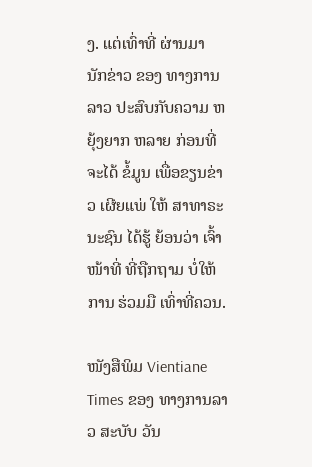ງ. ແຕ່ເທົ່າທີ່ ຜ່ານມາ ນັກຂ່າວ ຂອງ ທາງການລາວ ປະສົບກັບຄວາມ ຫຍຸ້ງຍາກ ຫລາຍ ກ່ອນທີ່ ຈະໄດ້ ຂໍ້ມູນ ເພື່ອຂຽນຂ່າວ ເຜີຍແພ່ ໃຫ້ ສາທາຣະນະຊົນ ໄດ້ຮູ້ ຍ້ອນວ່າ ເຈົ້າໜ້າທີ່ ທີ່ຖືກຖາມ ບໍ່ໃຫ້ການ ຮ່ວມມື ເທົ່າທີ່ຄວນ.

ໜັງສືພິມ Vientiane Times ຂອງ ທາງການລາວ ສະບັບ ວັນ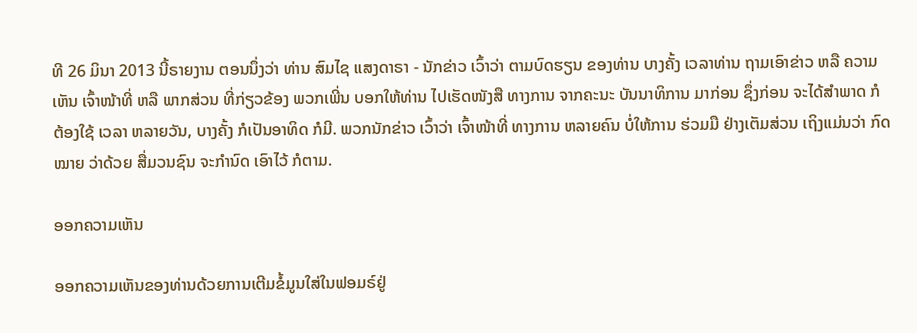ທີ 26 ມິນາ 2013 ນີ້ຣາຍງານ ຕອນນຶ່ງວ່າ ທ່ານ ສົມໄຊ ແສງດາຣາ - ນັກຂ່າວ ເວົ້າວ່າ ຕາມບົດຮຽນ ຂອງທ່ານ ບາງຄັ້ງ ເວລາທ່ານ ຖາມເອົາຂ່າວ ຫລື ຄວາມເຫັນ ເຈົ້າໜ້າທີ່ ຫລື ພາກສ່ວນ ທີ່ກ່ຽວຂ້ອງ ພວກເພີ່ນ ບອກໃຫ້ທ່ານ ໄປເຮັດໜັງສື ທາງການ ຈາກຄະນະ ບັນນາທິການ ມາກ່ອນ ຊຶ່ງກ່ອນ ຈະໄດ້ສໍາພາດ ກໍຕ້ອງໃຊ້ ເວລາ ຫລາຍວັນ, ບາງຄັ້ງ ກໍເປັນອາທິດ ກໍມີ. ພວກນັກຂ່າວ ເວົ້າວ່າ ເຈົ້າໜ້າທີ່ ທາງການ ຫລາຍຄົນ ບໍ່ໃຫ້ການ ຮ່ວມມື ຢ່າງເຕັມສ່ວນ ເຖິງແມ່ນວ່າ ກົດໝາຍ ວ່າດ້ວຍ ສື່ມວນຊົນ ຈະກໍານົດ ເອົາໄວ້ ກໍຕາມ.

ອອກຄວາມເຫັນ

ອອກຄວາມເຫັນຂອງທ່ານດ້ວຍການເຕີມຂໍ້ມູນໃສ່ໃນຟອມຣ໌ຢູ່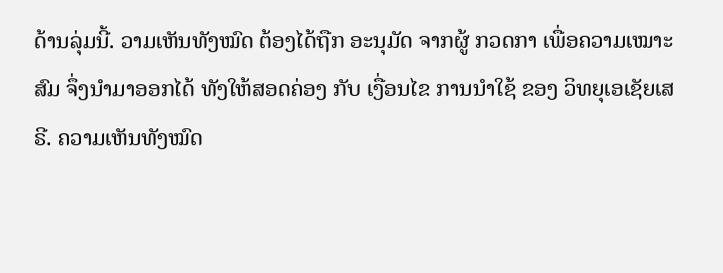ດ້ານລຸ່ມນີ້. ວາມເຫັນທັງໝົດ ຕ້ອງໄດ້ຖືກ ອະນຸມັດ ຈາກຜູ້ ກວດກາ ເພື່ອຄວາມເໝາະສົມ ຈຶ່ງນໍາມາອອກໄດ້ ທັງໃຫ້ສອດຄ່ອງ ກັບ ເງື່ອນໄຂ ການນຳໃຊ້ ຂອງ ວິທຍຸເອເຊັຍເສຣີ. ຄວາມເຫັນທັງໝົດ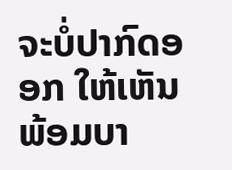ຈະບໍ່ປາກົດອອກ ໃຫ້ເຫັນພ້ອມບາ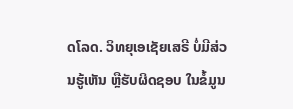ດໂລດ. ວິທຍຸເອເຊັຍເສຣີ ບໍ່ມີສ່ວນຮູ້ເຫັນ ຫຼືຮັບຜິດຊອບ ໃນຂໍ້ມູນ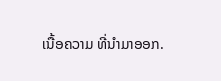ເນື້ອຄວາມ ທີ່ນໍາມາອອກ.